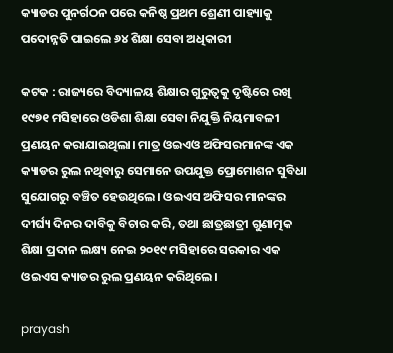କ୍ୟାଡର ପୁନର୍ଗଠନ ପରେ କନିଷ୍ଠ ପ୍ରଥମ ଶ୍ରେଣୀ ପାହ୍ୟାକୁ ପଦୋନ୍ନତି ପାଇଲେ ୬୪ ଶିକ୍ଷା ସେବା ଅଧିକାରୀ

କଟକ : ରାଜ୍ୟରେ ବିଦ୍ୟାଳୟ ଶିକ୍ଷାର ଗୁରୁତ୍ଵକୁ ଦୃଷ୍ଟିରେ ରଖି ୧୯୭୧ ମସିହାରେ ଓଡିଶା ଶିକ୍ଷା ସେବା ନିଯୁକ୍ତି ନିୟମାବଳୀ ପ୍ରଣୟନ କରାଯାଇଥିଲା। ମାତ୍ର ଓଇଏଓ ଅଫିସରମାନଙ୍କ ଏକ କ୍ୟାଡର ରୁଲ ନଥିବାରୁ ସେମାନେ ଉପଯୁକ୍ତ ପ୍ରୋମୋଶନ ସୁବିଧା ସୁଯୋଗରୁ ବଞ୍ଚିତ ହେଉଥିଲେ। ଓଇଏସ ଅଫିସର ମାନଙ୍କର ଦୀର୍ଘ୍ୟ ଦିନର ଦାବିକୁ ବିଚାର କରି, ତଥା ଛାତ୍ରଛାତ୍ରୀ ଗୁଣାତ୍ମକ ଶିକ୍ଷା ପ୍ରଦାନ ଲକ୍ଷ୍ୟ ନେଇ ୨୦୧୯ ମସିହାରେ ସରକାର ଏକ ଓଇଏସ କ୍ୟାଡର ରୁଲ ପ୍ରଣୟନ କରିଥିଲେ।

prayash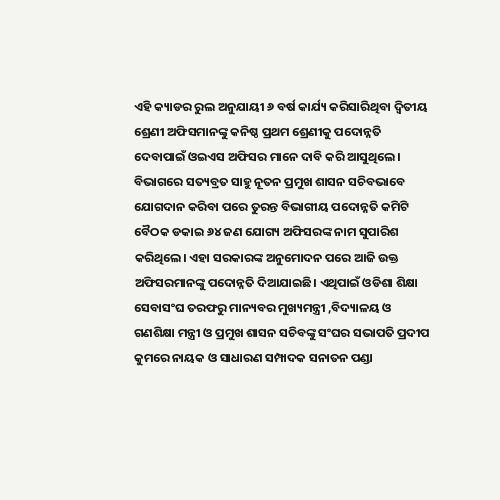ଏହି କ୍ୟାଡର ରୁଲ ଅନୁଯାୟୀ ୬ ବର୍ଷ କାର୍ଯ୍ୟ କରିସାରିଥିବା ଦ୍ବିତୀୟ ଶ୍ରେଣୀ ଅଫିସମାନଙ୍କୁ କନିଷ୍ଠ ପ୍ରଥମ ଶ୍ରେଣୀକୁ ପଦୋନ୍ନତି ଦେବାପାଇଁ ଓଇଏସ ଅଫିସର ମାନେ ଦାବି କରି ଆସୁଥିଲେ। ବିଭାଗରେ ସତ୍ୟବ୍ରତ ସାହୁ ନୂତନ ପ୍ରମୁଖ ଶାସନ ସଚିବଭାବେ ଯୋଗଦାନ କରିବା ପରେ ତୁରନ୍ତ ବିଭାଗୀୟ ପଦୋନ୍ନତି କମିଟି ବୈଠକ ଡକାଇ ୬୪ ଜଣ ଯୋଗ୍ୟ ଅଫିସରଙ୍କ ନାମ ସୁପାରିଶ କରିଥିଲେ। ଏହା ସରକାରଙ୍କ ଅନୁମୋଦନ ପରେ ଆଜି ଉକ୍ତ ଅଫିସରମାନଙ୍କୁ ପଦୋନ୍ନତି ଦିଆଯାଇଛି। ଏଥିପାଇଁ ଓଡିଶା ଶିକ୍ଷା ସେବାସଂଘ ତରଫରୁ ମାନ୍ୟବର ମୁଖ୍ୟମନ୍ତ୍ରୀ ,ବିଦ୍ୟାଳୟ ଓ ଗଣଶିକ୍ଷା ମନ୍ତ୍ରୀ ଓ ପ୍ରମୁଖ ଶାସନ ସଚିବଙ୍କୁ ସଂଘର ସଭାପତି ପ୍ରଦୀପ କୁମରେ ନାୟକ ଓ ସାଧାରଣ ସମ୍ପାଦକ ସନାତନ ପଣ୍ଡା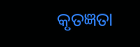କୃତଜ୍ଞତା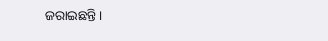ଜରାଇଛନ୍ତି।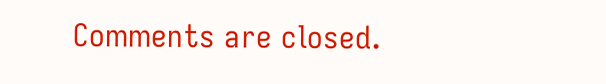Comments are closed.